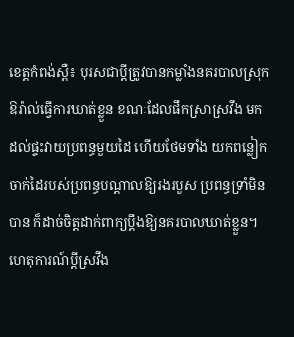ខេត្តកំពង់ស្ពឺ៖ បុរសជាប្តីត្រូវបានកម្លាំងនគរបាលស្រុកឱរ៉ាល់ធ្វើការឃាត់ខ្លួន ខណៈដែលផឹកស្រាស្រវឹង មក ដល់ផ្ទះវាយប្រពន្ធមួយដៃ ហើយថែមទាំង យកពន្លៀក ចាក់ដៃរបស់ប្រពន្ធបណ្តាលឱ្យរងរបួស ប្រពន្ធទ្រាំមិន បាន ក៏ដាច់ចិត្តដាក់ពាក្យប្តឹងឱ្យនគរបាលឃាត់ខ្លួន។
ហេតុការណ៍ប្តីស្រវឹង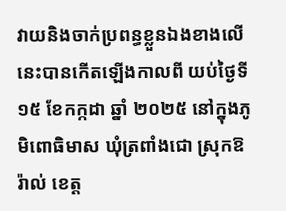វាយនិងចាក់ប្រពន្ធខ្លួនឯងខាងលើនេះបានកើតឡើងកាលពី យប់ថ្ងៃទី១៥ ខែកក្កដា ឆ្នាំ ២០២៥ នៅក្នុងភូមិពោធិមាស ឃុំត្រពាំងជោ ស្រុកឱរ៉ាល់ ខេត្ត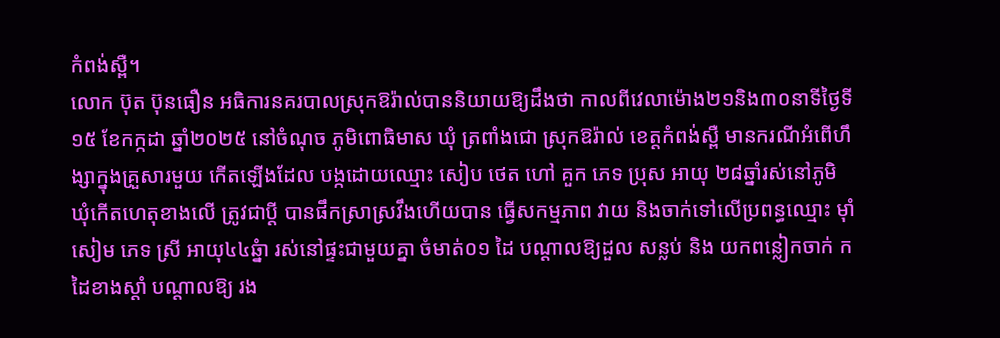កំពង់ស្ពឺ។
លោក ប៊ុត ប៊ុនធឿន អធិការនគរបាលស្រុកឱរ៉ាល់បាននិយាយឱ្យដឹងថា កាលពីវេលាម៉ោង២១និង៣០នាទីថ្ងៃទី១៥ ខែកក្កដា ឆ្នាំ២០២៥ នៅចំណុច ភូមិពោធិមាស ឃុំ ត្រពាំងជោ ស្រុកឱរ៉ាល់ ខេត្តកំពង់ស្ពឺ មានករណីអំពើហឹង្សាក្នុងគ្រួសារមួយ កើតឡើងដែល បង្កដោយឈ្មោះ សៀប ថេត ហៅ គួក ភេទ ប្រុស អាយុ ២៨ឆ្នាំរស់នៅភូមិឃុំកើតហេតុខាងលើ ត្រូវជាប្តី បានផឹកស្រាស្រវឹងហើយបាន ធ្វើសកម្មភាព វាយ និងចាក់ទៅលើប្រពន្ធឈ្មោះ មុាំ សៀម ភេទ ស្រី អាយុ៤៤ឆ្នំា រស់នៅផ្ទះជាមួយគ្នា ចំមាត់០១ ដៃ បណ្តាលឱ្យដួល សន្លប់ និង យកពន្លៀកចាក់ ក ដៃខាងស្តាំ បណ្តាលឱ្យ រង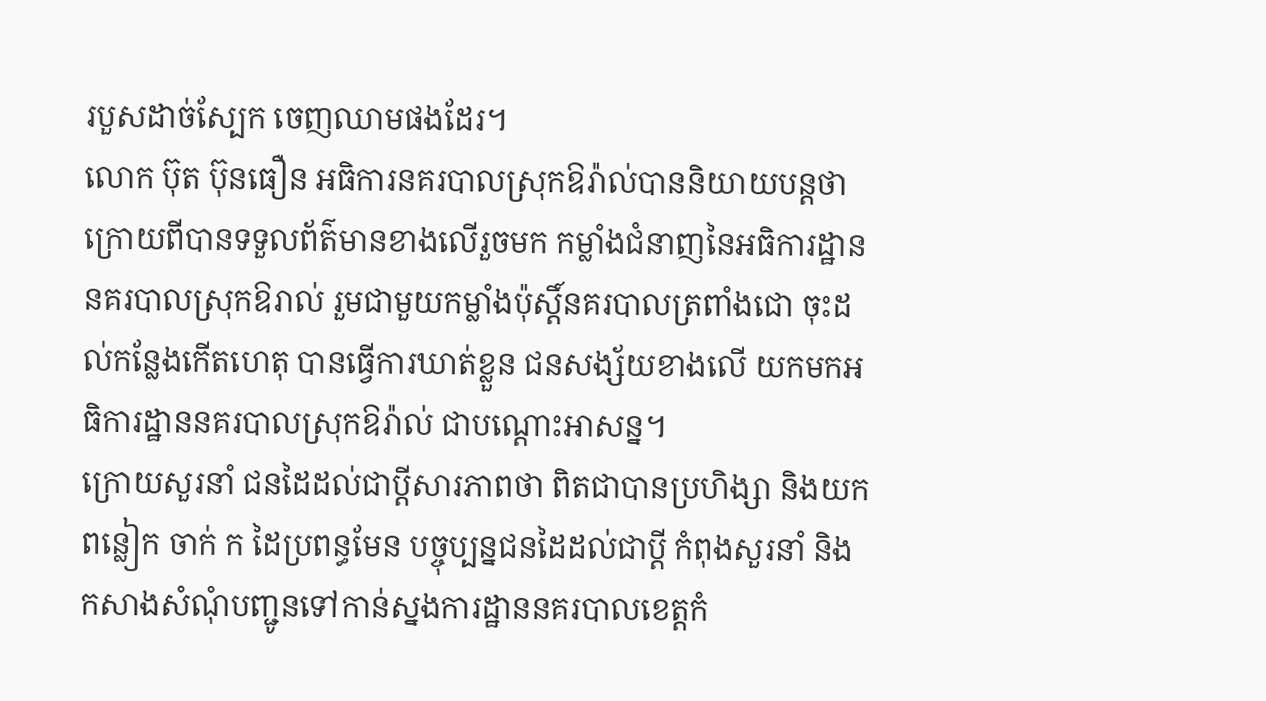របួសដាច់ស្បែក ចេញឈាមផងដែរ។
លោក ប៊ុត ប៊ុនធឿន អធិការនគរបាលស្រុកឱរ៉ាល់បាននិយាយបន្តថា ក្រោយពីបានទទួលព័ត៌មានខាងលើរួចមក កម្លាំងជំនាញនៃអធិការដ្ឋាននគរបាលស្រុកឱរាល់ រួមជាមួយកម្លាំងប៉ុស្តិ៍នគរបាលត្រពាំងជោ ចុះដល់កន្លែងកើតហេតុ បានធ្វើការឃាត់ខ្លួន ជនសង្ស័យខាងលើ យកមកអធិការដ្ឋាននគរបាលស្រុកឱរ៉ាល់ ជាបណ្ដោះអាសន្ន។
ក្រោយសួរនាំ ជនដៃដល់ជាប្តីសារភាពថា ពិតជាបានប្រហិង្សា និងយកពន្លៀក ចាក់ ក ដៃប្រពន្ធមែន បច្ចុប្បន្នជនដៃដល់ជាប្តី កំពុងសួរនាំ និងកសាងសំណុំបញ្ជូនទៅកាន់ស្នងការដ្ឋាននគរបាលខេត្តកំ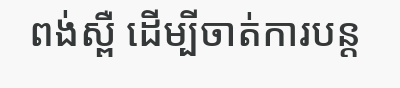ពង់ស្ពឺ ដើម្បីចាត់ការបន្ត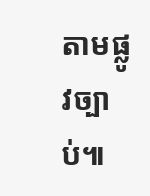តាមផ្លូវច្បាប់៕